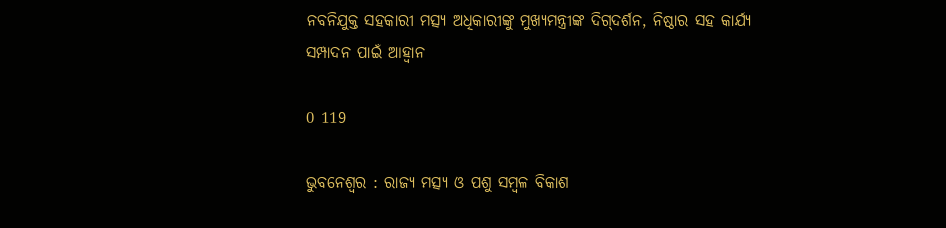ନବନିଯୁକ୍ତ ସହକାରୀ ମତ୍ସ୍ୟ ଅଧିକାରୀଙ୍କୁ ମୁଖ୍ୟମନ୍ତ୍ରୀଙ୍କ ଦିଗ୍‌ଦର୍ଶନ, ନିଷ୍ଠାର ସହ କାର୍ଯ୍ୟ ସମ୍ପାଦନ ପାଇଁ ଆହ୍ୱାନ

0 119

ଭୁବନେଶ୍ୱର : ରାଜ୍ୟ ମତ୍ସ୍ୟ ଓ ପଶୁ ସମ୍ବଳ ବିକାଶ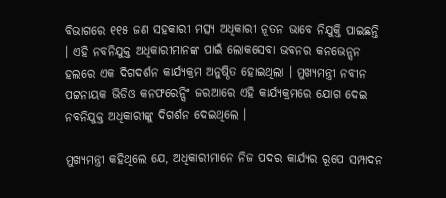ବିଭାଗରେ ୧୧୫ ଜଣ ସହକାରୀ ମତ୍ସ୍ୟ ଅଧିକାରୀ ନୂତନ ଭାବେ ନିଯୁକ୍ତି ପାଇଛନ୍ତି । ଏହି ନବନିଯୁକ୍ତ ଅଧିକାରୀମାନଙ୍କ ପାଇଁ ଲୋକସେବା ଭବନର କନଭେନ୍ସନ ହଲରେ ଏକ ଦିଗଦର୍ଶନ କାର୍ଯ୍ୟକ୍ରମ ଅନୁଷ୍ଠିତ ହୋଇଥିଲା । ମୁଖ୍ୟମନ୍ତ୍ରୀ ନବୀନ ପଟ୍ଟନାୟକ ଭିଡିଓ କନଫରେନ୍ସିଂ ଜରଆରେ ଏହି କାର୍ଯ୍ୟକ୍ରମରେ ଯୋଗ ଦେଇ ନବନିଯୁକ୍ତ ଅଧିକାରୀଙ୍କୁ ଦିଗର୍ଶନ ଦେଇଥିଲେ ।

ମୁଖ୍ୟମନ୍ତ୍ରୀ କହିଥିଲେ ଯେ, ଅଧିକାରୀମାନେ ନିଜ ପଦର କାର୍ଯ୍ୟର ରୂପେ ସମ୍ପାଦନ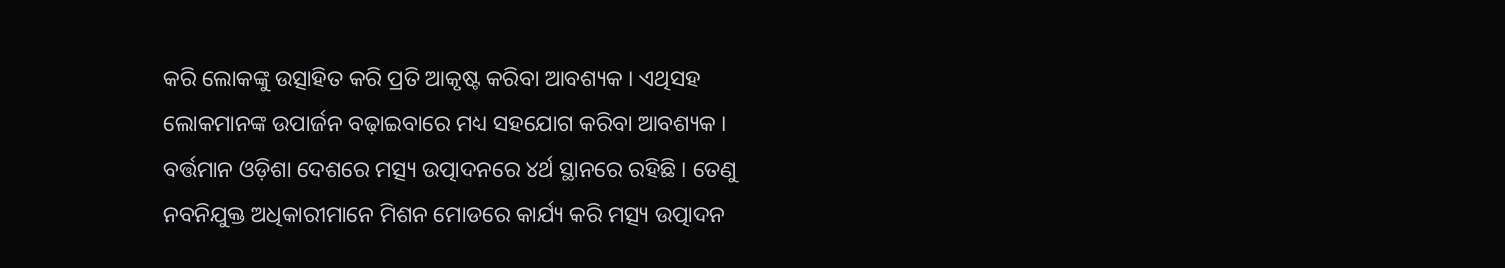କରି ଲୋକଙ୍କୁ ଉତ୍ସାହିତ କରି ପ୍ରତି ଆକୃଷ୍ଟ କରିବା ଆବଶ୍ୟକ । ଏଥିସହ ଲୋକମାନଙ୍କ ଉପାର୍ଜନ ବଢ଼ାଇବାରେ ମଧ୍ୟ ସହଯୋଗ କରିବା ଆବଶ୍ୟକ । ବର୍ତ୍ତମାନ ଓଡ଼ିଶା ଦେଶରେ ମତ୍ସ୍ୟ ଉତ୍ପାଦନରେ ୪ର୍ଥ ସ୍ଥାନରେ ରହିଛି । ତେଣୁ ନବନିଯୁକ୍ତ ଅଧିକାରୀମାନେ ମିଶନ ମୋଡରେ କାର୍ଯ୍ୟ କରି ମତ୍ସ୍ୟ ଉତ୍ପାଦନ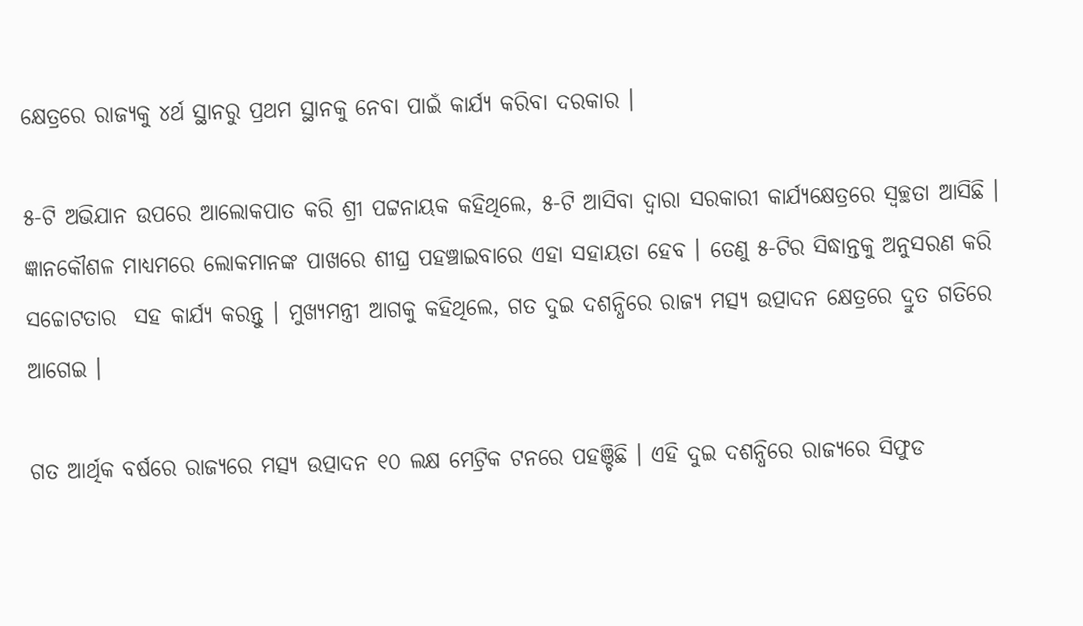କ୍ଷେତ୍ରରେ ରାଜ୍ୟକୁ ୪ର୍ଥ ସ୍ଥାନରୁ ପ୍ରଥମ ସ୍ଥାନକୁ ନେବା ପାଇଁ କାର୍ଯ୍ୟ କରିବା ଦରକାର ।

୫-ଟି ଅଭିଯାନ ଉପରେ ଆଲୋକପାତ କରି ଶ୍ରୀ ପଟ୍ଟନାୟକ କହିଥିଲେ, ୫-ଟି ଆସିବା ଦ୍ୱାରା ସରକାରୀ କାର୍ଯ୍ୟକ୍ଷେତ୍ରରେ ସ୍ୱଚ୍ଛତା ଆସିଛି । ଜ୍ଞାନକୌଶଳ ମାଧ୍ୟମରେ ଲୋକମାନଙ୍କ ପାଖରେ ଶୀଘ୍ର ପହଞ୍ଚାଇବାରେ ଏହା ସହାୟତା ହେବ । ତେଣୁ ୫-ଟିର ସିଦ୍ଧାନ୍ତକୁ ଅନୁସରଣ କରି ସଚ୍ଚୋଟତାର  ସହ କାର୍ଯ୍ୟ କରନ୍ତୁ । ମୁଖ୍ୟମନ୍ତ୍ରୀ ଆଗକୁ କହିଥିଲେ, ଗତ ଦୁଇ ଦଶନ୍ଧିରେ ରାଜ୍ୟ ମତ୍ସ୍ୟ ଉତ୍ପାଦନ କ୍ଷେତ୍ରରେ ଦ୍ରୁତ ଗତିରେ ଆଗେଇ ।

ଗତ ଆର୍ଥିକ ବର୍ଷରେ ରାଜ୍ୟରେ ମତ୍ସ୍ୟ ଉତ୍ପାଦନ ୧୦ ଲକ୍ଷ ମେଟ୍ରିକ ଟନରେ ପହଞ୍ଚିଛି । ଏହି ଦୁଇ ଦଶନ୍ଧିରେ ରାଜ୍ୟରେ ସିଫୁଡ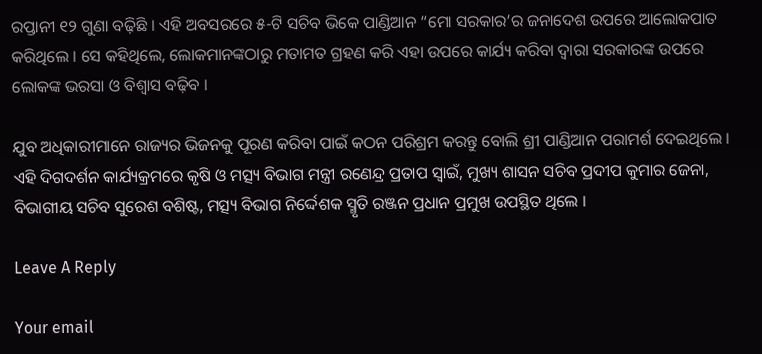ରପ୍ତାନୀ ୧୨ ଗୁଣା ବଢ଼ିଛି । ଏହି ଅବସରରେ ୫-ଟି ସଚିବ ଭିକେ ପାଣ୍ଡିଆନ “ମୋ ସରକାର’ର ଜନାଦେଶ ଉପରେ ଆଲୋକପାତ କରିଥିଲେ । ସେ କହିଥିଲେ, ଲୋକମାନଙ୍କଠାରୁ ମତାମତ ଗ୍ରହଣ କରି ଏହା ଉପରେ କାର୍ଯ୍ୟ କରିବା ଦ୍ୱାରା ସରକାରଙ୍କ ଉପରେ ଲୋକଙ୍କ ଭରସା ଓ ବିଶ୍ୱାସ ବଢ଼ିବ ।

ଯୁବ ଅଧିକାରୀମାନେ ରାଜ୍ୟର ଭିଜନକୁ ପୂରଣ କରିବା ପାଇଁ କଠନ ପରିଶ୍ରମ କରନ୍ତୁ ବୋଲି ଶ୍ରୀ ପାଣ୍ଡିଆନ ପରାମର୍ଶ ଦେଇଥିଲେ । ଏହି ଦିଗଦର୍ଶନ କାର୍ଯ୍ୟକ୍ରମରେ କୃଷି ଓ ମତ୍ସ୍ୟ ବିଭାଗ ମନ୍ତ୍ରୀ ରଣେନ୍ଦ୍ର ପ୍ରତାପ ସ୍ୱାଇଁ, ମୁଖ୍ୟ ଶାସନ ସଚିବ ପ୍ରଦୀପ କୁମାର ଜେନା, ବିଭାଗୀୟ ସଚିବ ସୁରେଶ ବଶିଷ୍ଟ, ମତ୍ସ୍ୟ ବିଭାଗ ନିର୍ଦ୍ଦେଶକ ସ୍ମୃତି ରଞ୍ଜନ ପ୍ରଧାନ ପ୍ରମୁଖ ଉପସ୍ଥିତ ଥିଲେ ।

Leave A Reply

Your email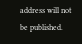address will not be published.